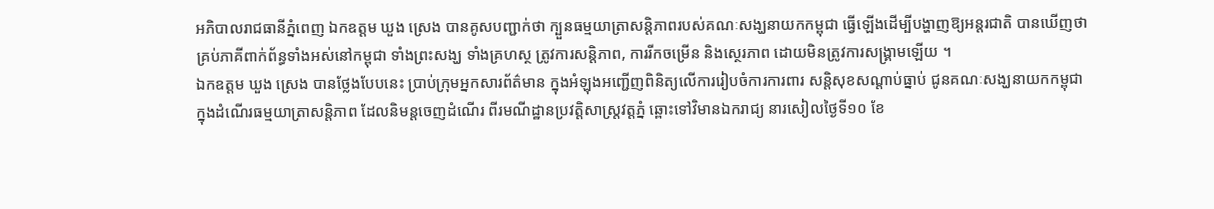អភិបាលរាជធានីភ្នំពេញ ឯកឧត្តម ឃួង ស្រេង បានគូសបញ្ជាក់ថា ក្បួនធម្មយាត្រាសន្តិភាពរបស់គណៈសង្ឃនាយកកម្ពុជា ធ្វើឡើងដើម្បីបង្ហាញឱ្យអន្តរជាតិ បានឃើញថា គ្រប់ភាគីពាក់ព័ន្ធទាំងអស់នៅកម្ពុជា ទាំងព្រះសង្ឃ ទាំងគ្រហស្ថ ត្រូវការសន្តិភាព, ការរីកចម្រើន និងស្ថេរភាព ដោយមិនត្រូវការសង្គ្រាមឡើយ ។
ឯកឧត្តម ឃួង ស្រេង បានថ្លែងបែបនេះ ប្រាប់ក្រុមអ្នកសារព័ត៌មាន ក្នុងអំឡុងអញ្ជើញពិនិត្យលើការរៀបចំការការពារ សន្តិសុខសណ្តាប់ធ្នាប់ ជូនគណៈសង្ឃនាយកកម្ពុជា ក្នុងដំណើរធម្មយាត្រាសន្តិភាព ដែលនិមន្តចេញដំណើរ ពីរមណីដ្ឋានប្រវត្តិសាស្រ្តវត្តភ្នំ ឆ្ពោះទៅវិមានឯករាជ្យ នារសៀលថ្ងៃទី១០ ខែ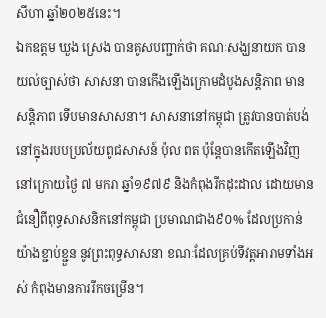សីហា ឆ្នាំ២០២៥នេះ។
ឯកឧត្តម ឃួង ស្រេង បានគូសបញ្ជាក់ថា គណៈសង្ឃនាយក បានយល់ច្បាស់ថា សាសនា បានកើងឡើងក្រោមដំបូងសន្តិភាព មានសន្តិភាព ទើបមានសាសនា។ សាសនានៅកម្ពុជា ត្រូវបានបាត់បង់នៅក្នុងរបបប្រល័យពូជសាសន៍ ប៉ុល ពត ប៉ុន្តែបានកើតឡើងវិញ នៅក្រោយថ្ងៃ ៧ មករា ឆ្នាំ១៩៧៩ និងកំពុងរីកដុះដាល ដោយមានជំនឿពីពុទ្ធសាសនិកនៅកម្ពុជា ប្រមាណជាង៩០% ដែលប្រកាន់យ៉ាងខ្ជាប់ខ្ជួន នូវព្រះពុទ្ធសាសនា ខណៈដែលគ្រប់ទីវត្តអារាមទាំងអស់ កំពុងមានការរីកចម្រើន។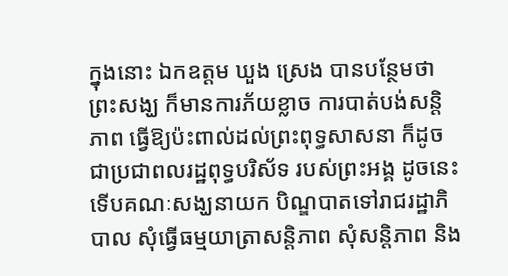ក្នុងនោះ ឯកឧត្តម ឃួង ស្រេង បានបន្ថែមថា ព្រះសង្ឃ ក៏មានការភ័យខ្លាច ការបាត់បង់សន្តិភាព ធ្វើឱ្យប៉ះពាល់ដល់ព្រះពុទ្ធសាសនា ក៏ដូចជាប្រជាពលរដ្ឋពុទ្ធបរិស័ទ របស់ព្រះអង្គ ដូចនេះ ទើបគណៈសង្ឃនាយក បិណ្ឌបាតទៅរាជរដ្ឋាភិបាល សុំធ្វើធម្មយាត្រាសន្តិភាព សុំសន្តិភាព និង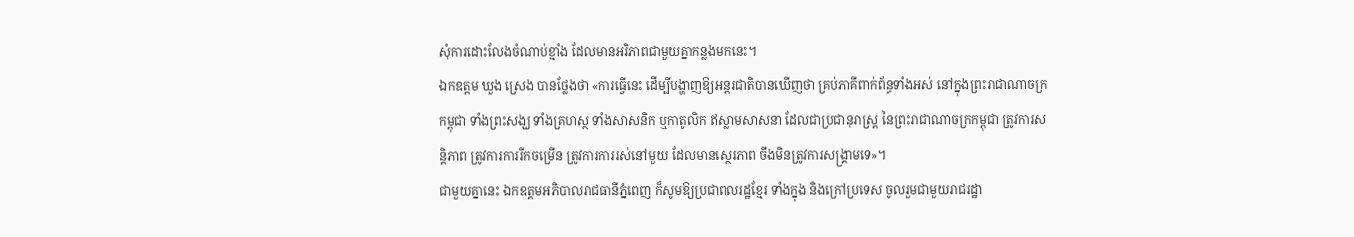សុំការដោះលែងចំណាប់ខ្មាំង ដែលមានអរិភាពជាមួយគ្នាកន្លងមកនេះ។
ឯកឧត្តម ឃួង ស្រេង បានថ្លែងថា «ការធ្វើនេះ ដើម្បីបង្ហាញឱ្យអន្តរជាតិបានឃើញថា គ្រប់ភាគីពាក់ព័ន្ធទាំងអស់ នៅក្នុងព្រះរាជាណាចក្រកម្ពុជា ទាំងព្រះសង្ឃ ទាំងគ្រហស្ថ ទាំងសាសនិក ឬកាតូលិក ឥស្លាមសាសនា ដែលជាប្រជានុរាស្ត្រ នៃព្រះរាជាណាចក្រកម្ពុជា ត្រូវការសន្តិភាព ត្រូវការការរីកចម្រើន ត្រូវការការរស់នៅមួយ ដែលមានស្ថេរភាព ចឹងមិនត្រូវការសង្គ្រាមទេ»។
ជាមួយគ្នានេះ ឯកឧត្តមអភិបាលរាជធានីភ្នំពេញ ក៏សូមឱ្យប្រជាពលរដ្ឋខ្មែរ ទាំងក្នុង និងក្រៅប្រទេស ចូលរួមជាមួយរាជរដ្ឋា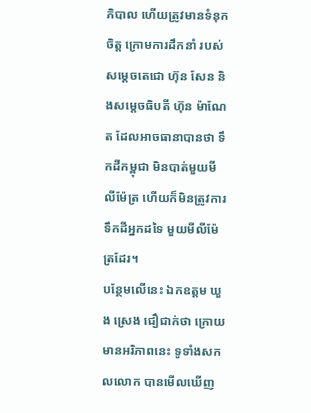ភិបាល ហើយត្រូវមានទំនុកចិត្ត ក្រោមការដឹកនាំ របស់សម្តេចតេជោ ហ៊ុន សែន និងសម្តេចធិបតី ហ៊ុន ម៉ាណែត ដែលអាចធានាបានថា ទឹកដីកម្ពុជា មិនបាត់មួយមីលីម៉ែត្រ ហើយក៏មិនត្រូវការទឹកដីអ្នកដទៃ មួយមីលីម៉ែត្រដែរ។
បន្ថែមលើនេះ ឯកឧត្តម ឃួង ស្រេង ជឿជាក់ថា ក្រោយមានអរិភាពនេះ ទូទាំងសកលលោក បានមើលឃើញ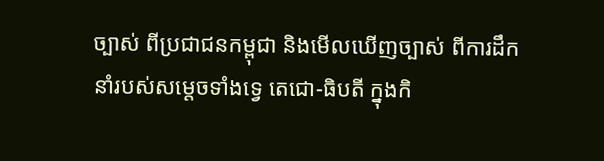ច្បាស់ ពីប្រជាជនកម្ពុជា និងមើលឃើញច្បាស់ ពីការដឹកនាំរបស់សម្តេចទាំងទ្វេ តេជោ-ធិបតី ក្នុងកិ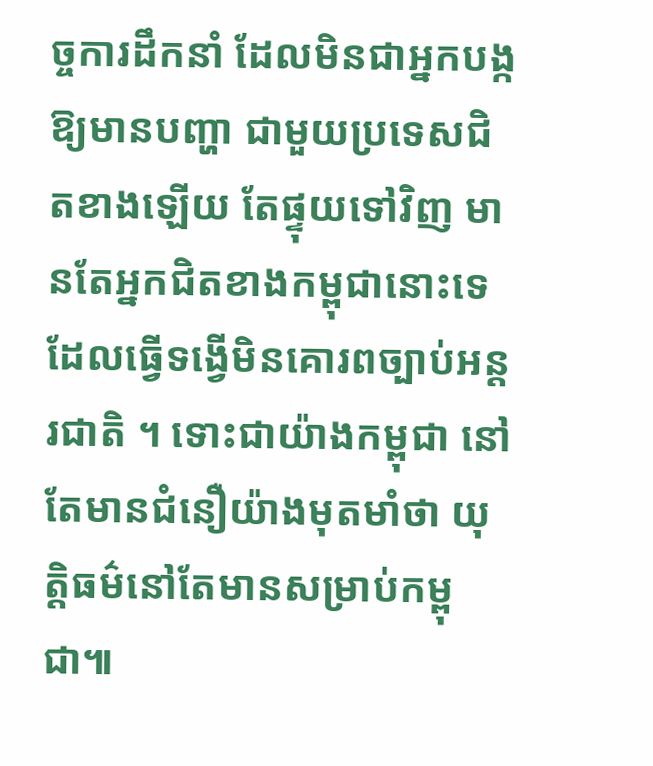ច្ចការដឹកនាំ ដែលមិនជាអ្នកបង្កឱ្យមានបញ្ហា ជាមួយប្រទេសជិតខាងឡើយ តែផ្ទុយទៅវិញ មានតែអ្នកជិតខាងកម្ពុជានោះទេ ដែលធ្វើទង្វើមិនគោរពច្បាប់អន្តរជាតិ ។ ទោះជាយ៉ាងកម្ពុជា នៅតែមានជំនឿយ៉ាងមុតមាំថា យុត្តិធម៌នៅតែមានសម្រាប់កម្ពុជា៕